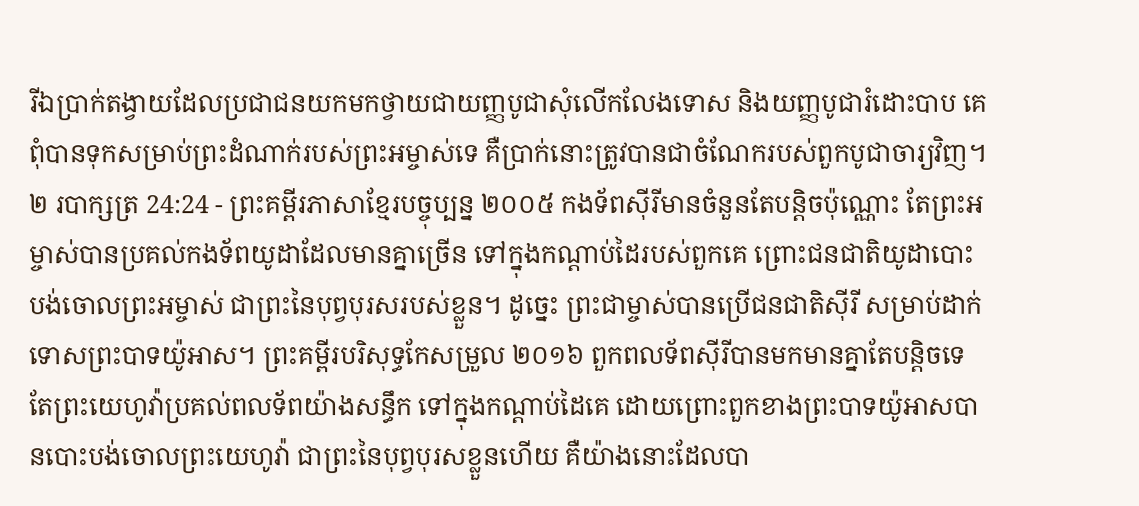រីឯប្រាក់តង្វាយដែលប្រជាជនយកមកថ្វាយជាយញ្ញបូជាសុំលើកលែងទោស និងយញ្ញបូជារំដោះបាប គេពុំបានទុកសម្រាប់ព្រះដំណាក់របស់ព្រះអម្ចាស់ទេ គឺប្រាក់នោះត្រូវបានជាចំណែករបស់ពួកបូជាចារ្យវិញ។
២ របាក្សត្រ 24:24 - ព្រះគម្ពីរភាសាខ្មែរបច្ចុប្បន្ន ២០០៥ កងទ័ពស៊ីរីមានចំនួនតែបន្តិចប៉ុណ្ណោះ តែព្រះអម្ចាស់បានប្រគល់កងទ័ពយូដាដែលមានគ្នាច្រើន ទៅក្នុងកណ្ដាប់ដៃរបស់ពួកគេ ព្រោះជនជាតិយូដាបោះបង់ចោលព្រះអម្ចាស់ ជាព្រះនៃបុព្វបុរសរបស់ខ្លួន។ ដូច្នេះ ព្រះជាម្ចាស់បានប្រើជនជាតិស៊ីរី សម្រាប់ដាក់ទោសព្រះបាទយ៉ូអាស។ ព្រះគម្ពីរបរិសុទ្ធកែសម្រួល ២០១៦ ពួកពលទ័ពស៊ីរីបានមកមានគ្នាតែបន្តិចទេ តែព្រះយេហូវ៉ាប្រគល់ពលទ័ពយ៉ាងសន្ធឹក ទៅក្នុងកណ្ដាប់ដៃគេ ដោយព្រោះពួកខាងព្រះបាទយ៉ូអាសបានបោះបង់ចោលព្រះយេហូវ៉ា ជាព្រះនៃបុព្វបុរសខ្លួនហើយ គឺយ៉ាងនោះដែលបា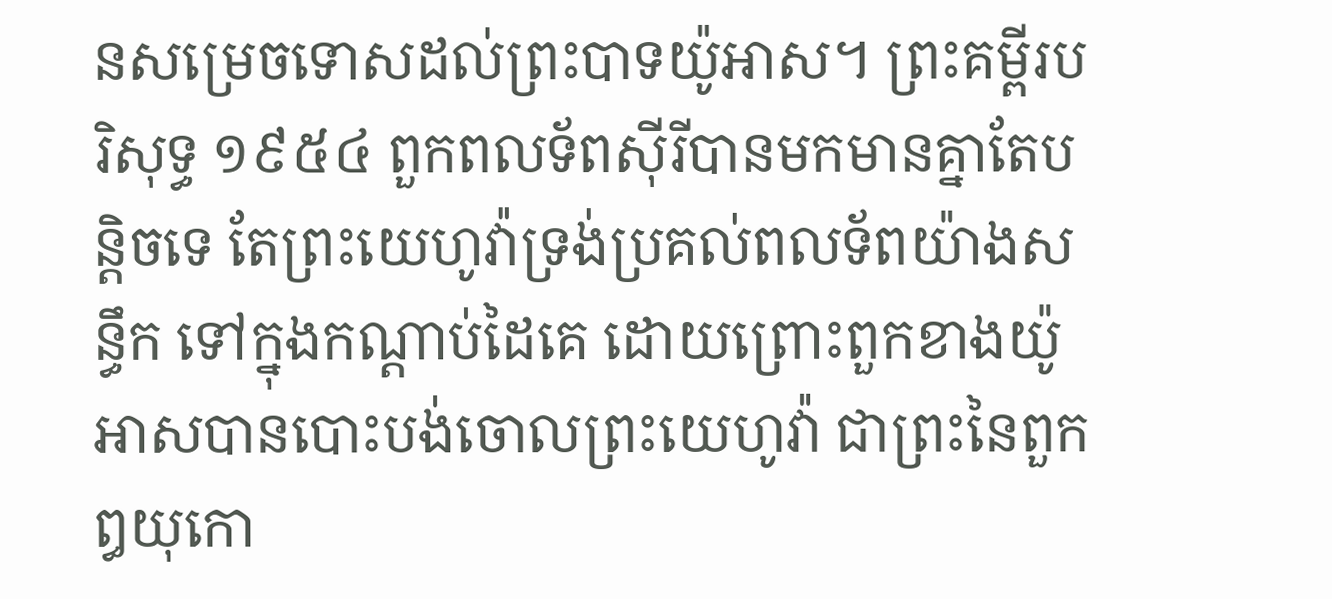នសម្រេចទោសដល់ព្រះបាទយ៉ូអាស។ ព្រះគម្ពីរបរិសុទ្ធ ១៩៥៤ ពួកពលទ័ពស៊ីរីបានមកមានគ្នាតែបន្តិចទេ តែព្រះយេហូវ៉ាទ្រង់ប្រគល់ពលទ័ពយ៉ាងសន្ធឹក ទៅក្នុងកណ្តាប់ដៃគេ ដោយព្រោះពួកខាងយ៉ូអាសបានបោះបង់ចោលព្រះយេហូវ៉ា ជាព្រះនៃពួកឰយុកោ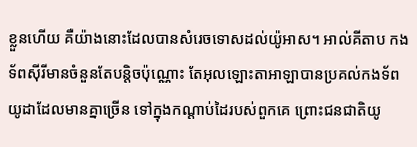ខ្លួនហើយ គឺយ៉ាងនោះដែលបានសំរេចទោសដល់យ៉ូអាស។ អាល់គីតាប កងទ័ពស៊ីរីមានចំនួនតែបន្តិចប៉ុណ្ណោះ តែអុលឡោះតាអាឡាបានប្រគល់កងទ័ពយូដាដែលមានគ្នាច្រើន ទៅក្នុងកណ្តាប់ដៃរបស់ពួកគេ ព្រោះជនជាតិយូ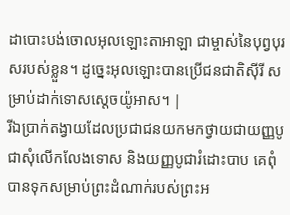ដាបោះបង់ចោលអុលឡោះតាអាឡា ជាម្ចាស់នៃបុព្វបុរសរបស់ខ្លួន។ ដូច្នេះអុលឡោះបានប្រើជនជាតិស៊ីរី សម្រាប់ដាក់ទោសស្តេចយ៉ូអាស។ |
រីឯប្រាក់តង្វាយដែលប្រជាជនយកមកថ្វាយជាយញ្ញបូជាសុំលើកលែងទោស និងយញ្ញបូជារំដោះបាប គេពុំបានទុកសម្រាប់ព្រះដំណាក់របស់ព្រះអ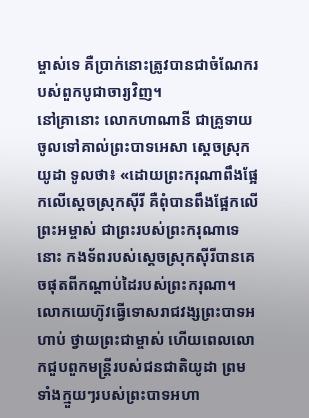ម្ចាស់ទេ គឺប្រាក់នោះត្រូវបានជាចំណែករបស់ពួកបូជាចារ្យវិញ។
នៅគ្រានោះ លោកហាណានី ជាគ្រូទាយ ចូលទៅគាល់ព្រះបាទអេសា ស្ដេចស្រុកយូដា ទូលថា៖ «ដោយព្រះករុណាពឹងផ្អែកលើស្ដេចស្រុកស៊ីរី គឺពុំបានពឹងផ្អែកលើព្រះអម្ចាស់ ជាព្រះរបស់ព្រះករុណាទេនោះ កងទ័ពរបស់ស្ដេចស្រុកស៊ីរីបានគេចផុតពីកណ្ដាប់ដៃរបស់ព្រះករុណា។
លោកយេហ៊ូវធ្វើទោសរាជវង្សព្រះបាទអហាប់ ថ្វាយព្រះជាម្ចាស់ ហើយពេលលោកជួបពួកមន្ត្រីរបស់ជនជាតិយូដា ព្រមទាំងក្មួយៗរបស់ព្រះបាទអហា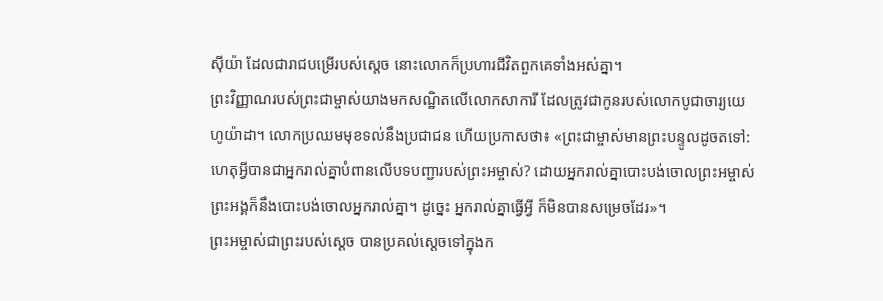ស៊ីយ៉ា ដែលជារាជបម្រើរបស់ស្ដេច នោះលោកក៏ប្រហារជីវិតពួកគេទាំងអស់គ្នា។
ព្រះវិញ្ញាណរបស់ព្រះជាម្ចាស់យាងមកសណ្ឋិតលើលោកសាការី ដែលត្រូវជាកូនរបស់លោកបូជាចារ្យយេហូយ៉ាដា។ លោកប្រឈមមុខទល់នឹងប្រជាជន ហើយប្រកាសថា៖ «ព្រះជាម្ចាស់មានព្រះបន្ទូលដូចតទៅ: ហេតុអ្វីបានជាអ្នករាល់គ្នាបំពានលើបទបញ្ជារបស់ព្រះអម្ចាស់? ដោយអ្នករាល់គ្នាបោះបង់ចោលព្រះអម្ចាស់ ព្រះអង្គក៏នឹងបោះបង់ចោលអ្នករាល់គ្នា។ ដូច្នេះ អ្នករាល់គ្នាធ្វើអ្វី ក៏មិនបានសម្រេចដែរ»។
ព្រះអម្ចាស់ជាព្រះរបស់ស្ដេច បានប្រគល់ស្ដេចទៅក្នុងក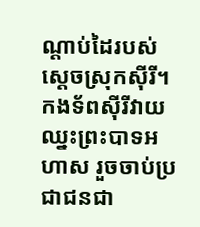ណ្ដាប់ដៃរបស់ស្ដេចស្រុកស៊ីរី។ កងទ័ពស៊ីរីវាយឈ្នះព្រះបាទអហាស រួចចាប់ប្រជាជនជា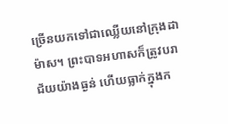ច្រើនយកទៅជាឈ្លើយនៅក្រុងដាម៉ាស។ ព្រះបាទអហាសក៏ត្រូវបរាជ័យយ៉ាងធ្ងន់ ហើយធ្លាក់ក្នុងក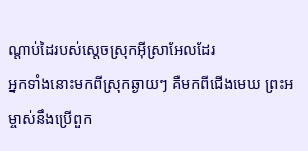ណ្ដាប់ដៃរបស់ស្ដេចស្រុកអ៊ីស្រាអែលដែរ
អ្នកទាំងនោះមកពីស្រុកឆ្ងាយៗ គឺមកពីជើងមេឃ ព្រះអម្ចាស់នឹងប្រើពួក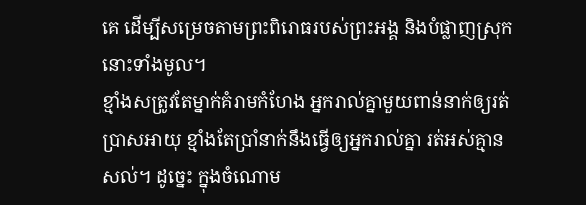គេ ដើម្បីសម្រេចតាមព្រះពិរោធរបស់ព្រះអង្គ និងបំផ្លាញស្រុកនោះទាំងមូល។
ខ្មាំងសត្រូវតែម្នាក់គំរាមកំហែង អ្នករាល់គ្នាមួយពាន់នាក់ឲ្យរត់ប្រាសអាយុ ខ្មាំងតែប្រាំនាក់នឹងធ្វើឲ្យអ្នករាល់គ្នា រត់អស់គ្មានសល់។ ដូច្នេះ ក្នុងចំណោម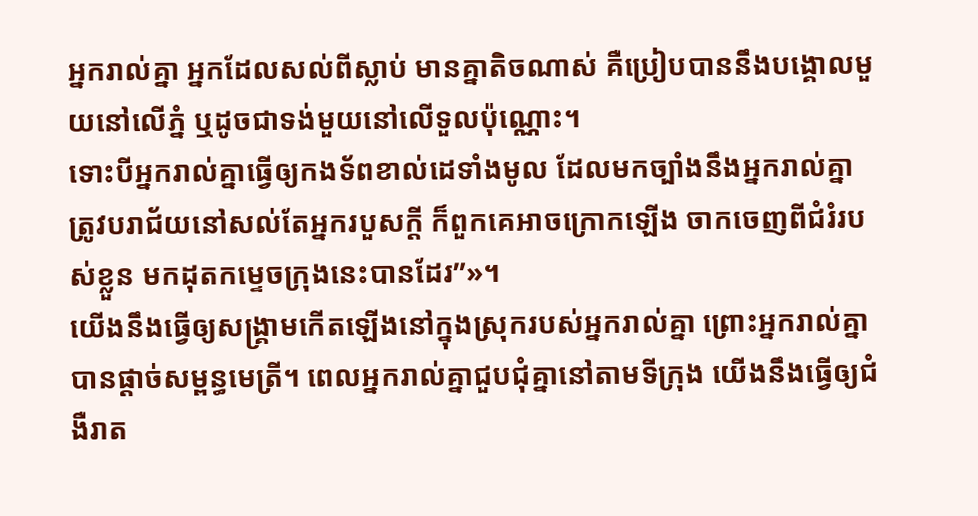អ្នករាល់គ្នា អ្នកដែលសល់ពីស្លាប់ មានគ្នាតិចណាស់ គឺប្រៀបបាននឹងបង្គោលមួយនៅលើភ្នំ ឬដូចជាទង់មួយនៅលើទួលប៉ុណ្ណោះ។
ទោះបីអ្នករាល់គ្នាធ្វើឲ្យកងទ័ពខាល់ដេទាំងមូល ដែលមកច្បាំងនឹងអ្នករាល់គ្នា ត្រូវបរាជ័យនៅសល់តែអ្នករបួសក្ដី ក៏ពួកគេអាចក្រោកឡើង ចាកចេញពីជំរំរបស់ខ្លួន មកដុតកម្ទេចក្រុងនេះបានដែរ”»។
យើងនឹងធ្វើឲ្យសង្គ្រាមកើតឡើងនៅក្នុងស្រុករបស់អ្នករាល់គ្នា ព្រោះអ្នករាល់គ្នាបានផ្ដាច់សម្ពន្ធមេត្រី។ ពេលអ្នករាល់គ្នាជួបជុំគ្នានៅតាមទីក្រុង យើងនឹងធ្វើឲ្យជំងឺរាត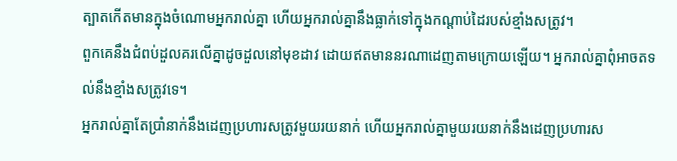ត្បាតកើតមានក្នុងចំណោមអ្នករាល់គ្នា ហើយអ្នករាល់គ្នានឹងធ្លាក់ទៅក្នុងកណ្ដាប់ដៃរបស់ខ្មាំងសត្រូវ។
ពួកគេនឹងជំពប់ដួលគរលើគ្នាដូចដួលនៅមុខដាវ ដោយឥតមាននរណាដេញតាមក្រោយឡើយ។ អ្នករាល់គ្នាពុំអាចតទល់នឹងខ្មាំងសត្រូវទេ។
អ្នករាល់គ្នាតែប្រាំនាក់នឹងដេញប្រហារសត្រូវមួយរយនាក់ ហើយអ្នករាល់គ្នាមួយរយនាក់នឹងដេញប្រហារស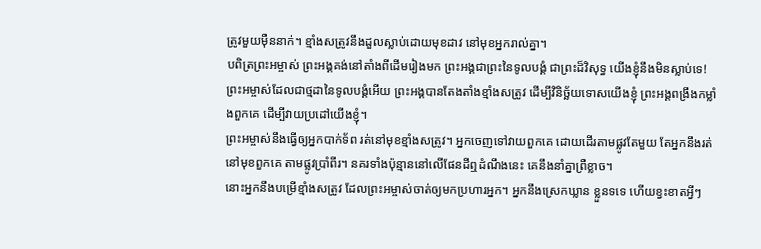ត្រូវមួយម៉ឺននាក់។ ខ្មាំងសត្រូវនឹងដួលស្លាប់ដោយមុខដាវ នៅមុខអ្នករាល់គ្នា។
បពិត្រព្រះអម្ចាស់ ព្រះអង្គគង់នៅតាំងពីដើមរៀងមក ព្រះអង្គជាព្រះនៃទូលបង្គំ ជាព្រះដ៏វិសុទ្ធ យើងខ្ញុំនឹងមិនស្លាប់ទេ! ព្រះអម្ចាស់ដែលជាថ្មដានៃទូលបង្គំអើយ ព្រះអង្គបានតែងតាំងខ្មាំងសត្រូវ ដើម្បីវិនិច្ឆ័យទោសយើងខ្ញុំ ព្រះអង្គពង្រឹងកម្លាំងពួកគេ ដើម្បីវាយប្រដៅយើងខ្ញុំ។
ព្រះអម្ចាស់នឹងធ្វើឲ្យអ្នកបាក់ទ័ព រត់នៅមុខខ្មាំងសត្រូវ។ អ្នកចេញទៅវាយពួកគេ ដោយដើរតាមផ្លូវតែមួយ តែអ្នកនឹងរត់នៅមុខពួកគេ តាមផ្លូវប្រាំពីរ។ នគរទាំងប៉ុន្មាននៅលើផែនដីឮដំណឹងនេះ គេនឹងនាំគ្នាព្រឺខ្លាច។
នោះអ្នកនឹងបម្រើខ្មាំងសត្រូវ ដែលព្រះអម្ចាស់ចាត់ឲ្យមកប្រហារអ្នក។ អ្នកនឹងស្រេកឃ្លាន ខ្លួនទទេ ហើយខ្វះខាតអ្វីៗ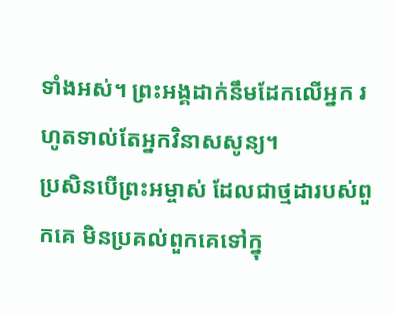ទាំងអស់។ ព្រះអង្គដាក់នឹមដែកលើអ្នក រហូតទាល់តែអ្នកវិនាសសូន្យ។
ប្រសិនបើព្រះអម្ចាស់ ដែលជាថ្មដារបស់ពួកគេ មិនប្រគល់ពួកគេទៅក្នុ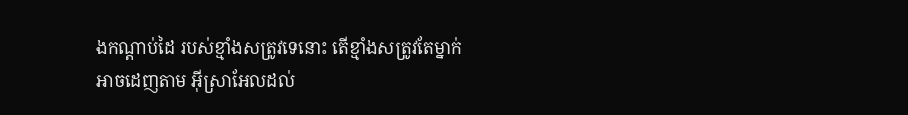ងកណ្ដាប់ដៃ របស់ខ្មាំងសត្រូវទេនោះ តើខ្មាំងសត្រូវតែម្នាក់អាចដេញតាម អ៊ីស្រាអែលដល់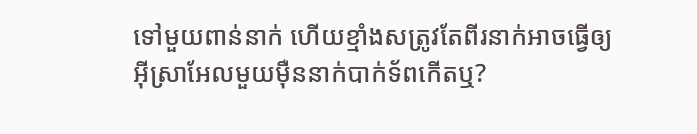ទៅមួយពាន់នាក់ ហើយខ្មាំងសត្រូវតែពីរនាក់អាចធ្វើឲ្យ អ៊ីស្រាអែលមួយម៉ឺននាក់បាក់ទ័ពកើតឬ?